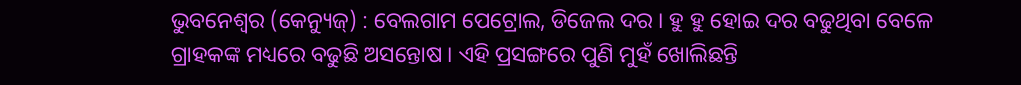ଭୁବନେଶ୍ବର (କେନ୍ୟୁଜ୍) : ବେଲଗାମ ପେଟ୍ରୋଲ, ଡିଜେଲ ଦର । ହୁ ହୁ ହୋଇ ଦର ବଢୁଥିବା ବେଳେ ଗ୍ରାହକଙ୍କ ମଧ୍ୟରେ ବଢୁଛି ଅସନ୍ତୋଷ । ଏହି ପ୍ରସଙ୍ଗରେ ପୁଣି ମୁହଁ ଖୋଲିଛନ୍ତି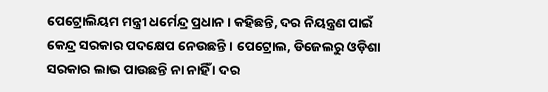ପେଟ୍ରୋଲିୟମ ମନ୍ତ୍ରୀ ଧର୍ମେନ୍ଦ୍ର ପ୍ରଧାନ । କହିଛନ୍ତି, ଦର ନିୟନ୍ତ୍ରଣ ପାଇଁ କେନ୍ଦ୍ର ସରକାର ପଦକ୍ଷେପ ନେଉଛନ୍ତି । ପେଟ୍ରୋଲ, ଡିଜେଲରୁ ଓଡ଼ିଶା ସରକାର ଲାଭ ପାଉଛନ୍ତି ନା ନାହିଁ । ଦର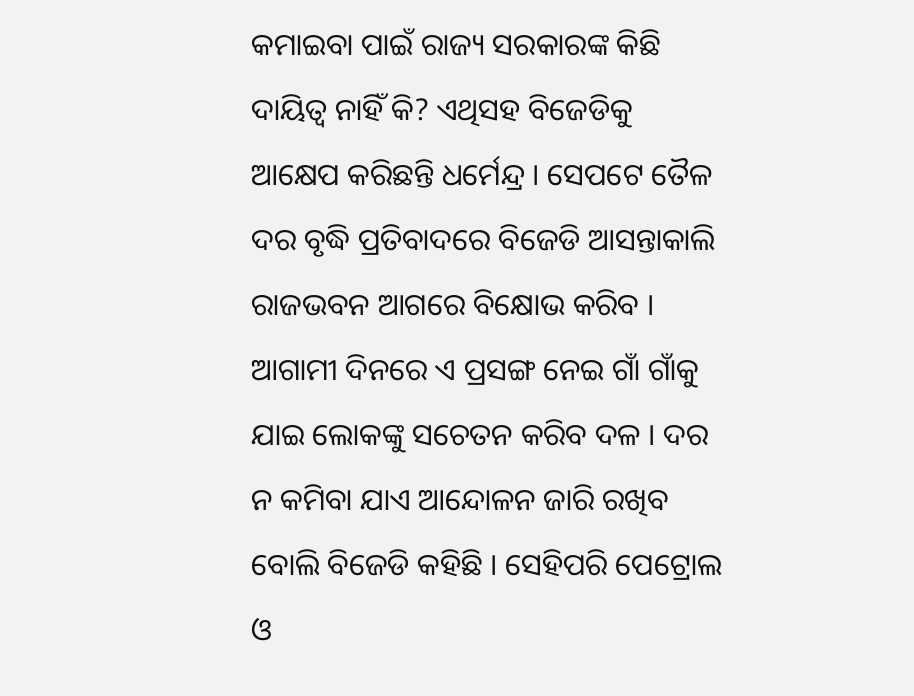କମାଇବା ପାଇଁ ରାଜ୍ୟ ସରକାରଙ୍କ କିଛି ଦାୟିତ୍ୱ ନାହିଁ କି? ଏଥିସହ ବିଜେଡିକୁ ଆକ୍ଷେପ କରିଛନ୍ତି ଧର୍ମେନ୍ଦ୍ର । ସେପଟେ ତୈଳ ଦର ବୃଦ୍ଧି ପ୍ରତିବାଦରେ ବିଜେଡି ଆସନ୍ତାକାଲି ରାଜଭବନ ଆଗରେ ବିକ୍ଷୋଭ କରିବ । ଆଗାମୀ ଦିନରେ ଏ ପ୍ରସଙ୍ଗ ନେଇ ଗାଁ ଗାଁକୁ ଯାଇ ଲୋକଙ୍କୁ ସଚେତନ କରିବ ଦଳ । ଦର ନ କମିବା ଯାଏ ଆନ୍ଦୋଳନ ଜାରି ରଖିବ ବୋଲି ବିଜେଡି କହିଛି । ସେହିପରି ପେଟ୍ରୋଲ ଓ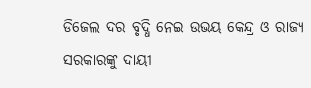ଡିଜେଲ ଦର ବୃଦ୍ଧି ନେଇ ଉଭୟ କେନ୍ଦ୍ର ଓ ରାଜ୍ୟ ସରକାରଙ୍କୁ ଦାୟୀ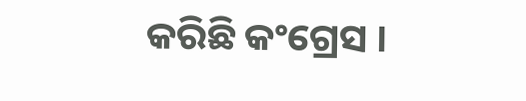କରିଛି କଂଗ୍ରେସ ।